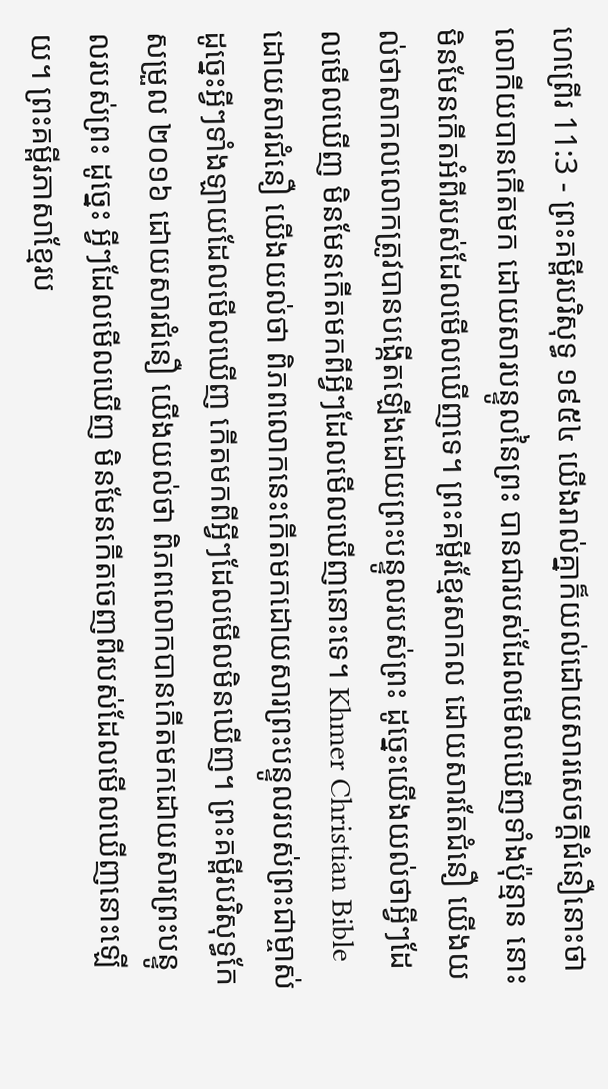ហេព្រើរ 11:3 - ព្រះគម្ពីរបរិសុទ្ធ ១៩៥៤ យើងរាល់គ្នាក៏យល់ដោយសារសេចក្ដីជំនឿនោះថា លោកីយបានកើតមក ដោយសារបន្ទូលនៃព្រះ បានជារបស់ដែលមើលឃើញទាំងប៉ុន្មាន នោះមិនមែនកើតអំពីរបស់ដែលមើលឃើញទេ។ ព្រះគម្ពីរខ្មែរសាកល ដោយសារតែជំនឿ យើងយល់ថាសាកលលោកត្រូវបានបង្កើតឡើងដោយព្រះបន្ទូលរបស់ព្រះ ដូច្នេះយើងយល់ថាអ្វីៗដែលមើលឃើញ មិនមែនកើតមកពីអ្វីៗដែលមើលឃើញនោះទេ។ Khmer Christian Bible ដោយសារជំនឿ យើងយល់ថា ពិភពលោកនេះកើតមកដោយសារព្រះបន្ទូលរបស់ព្រះជាម្ចាស់ ដូច្នេះអ្វីៗទាំងឡាយដែលមើលឃើញ កើតមកពីអ្វីៗដែលមើលមិនឃើញ។ ព្រះគម្ពីរបរិសុទ្ធកែសម្រួល ២០១៦ ដោយសារជំនឿ យើងយល់ថា ពិភពលោកបានកើតមកដោយសារព្រះបន្ទូលរបស់ព្រះ ដូច្នេះ អ្វីៗដែលមើលឃើញ មិនមែនកើតចេញពីរបស់ដែលមើលឃើញនោះឡើយ។ ព្រះគម្ពីរភាសាខ្មែរប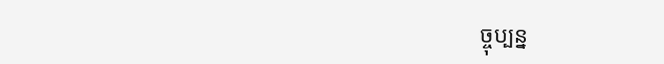ច្ចុប្បន្ន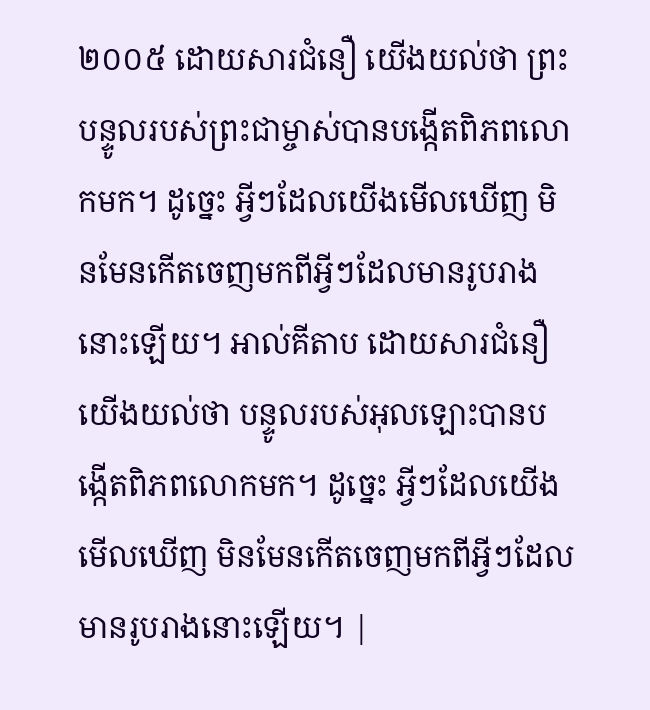២០០៥ ដោយសារជំនឿ យើងយល់ថា ព្រះបន្ទូលរបស់ព្រះជាម្ចាស់បានបង្កើតពិភពលោកមក។ ដូច្នេះ អ្វីៗដែលយើងមើលឃើញ មិនមែនកើតចេញមកពីអ្វីៗដែលមានរូបរាងនោះឡើយ។ អាល់គីតាប ដោយសារជំនឿយើងយល់ថា បន្ទូលរបស់អុលឡោះបានបង្កើតពិភពលោកមក។ ដូច្នេះ អ្វីៗដែលយើងមើលឃើញ មិនមែនកើតចេញមកពីអ្វីៗដែលមានរូបរាងនោះឡើយ។ |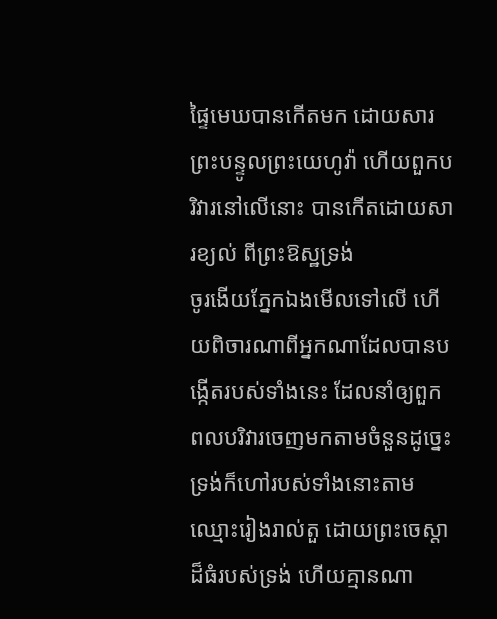ផ្ទៃមេឃបានកើតមក ដោយសារព្រះបន្ទូលព្រះយេហូវ៉ា ហើយពួកបរិវារនៅលើនោះ បានកើតដោយសារខ្យល់ ពីព្រះឱស្ឋទ្រង់
ចូរងើយភ្នែកឯងមើលទៅលើ ហើយពិចារណាពីអ្នកណាដែលបានបង្កើតរបស់ទាំងនេះ ដែលនាំឲ្យពួកពលបរិវារចេញមកតាមចំនួនដូច្នេះ ទ្រង់ក៏ហៅរបស់ទាំងនោះតាមឈ្មោះរៀងរាល់តួ ដោយព្រះចេស្តាដ៏ធំរបស់ទ្រង់ ហើយគ្មានណា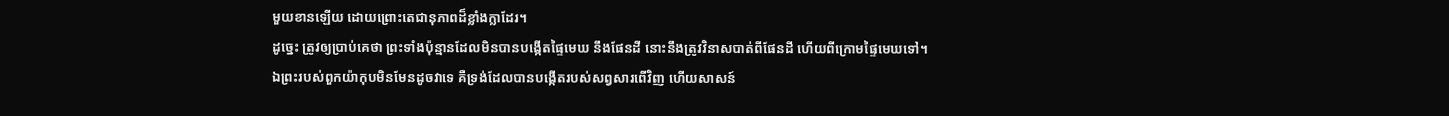មួយខានឡើយ ដោយព្រោះតេជានុភាពដ៏ខ្លាំងក្លាដែរ។
ដូច្នេះ ត្រូវឲ្យប្រាប់គេថា ព្រះទាំងប៉ុន្មានដែលមិនបានបង្កើតផ្ទៃមេឃ នឹងផែនដី នោះនឹងត្រូវវិនាសបាត់ពីផែនដី ហើយពីក្រោមផ្ទៃមេឃទៅ។
ឯព្រះរបស់ពួកយ៉ាកុបមិនមែនដូចវាទេ គឺទ្រង់ដែលបានបង្កើតរបស់សព្វសារពើវិញ ហើយសាសន៍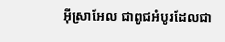អ៊ីស្រាអែល ជាពូជអំបូរដែលជា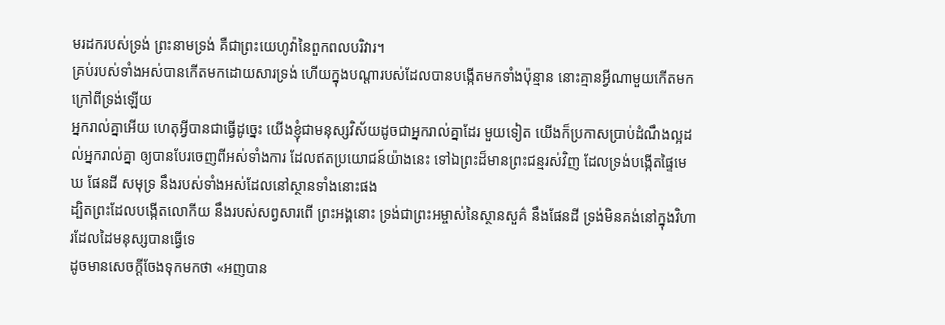មរដករបស់ទ្រង់ ព្រះនាមទ្រង់ គឺជាព្រះយេហូវ៉ានៃពួកពលបរិវារ។
គ្រប់របស់ទាំងអស់បានកើតមកដោយសារទ្រង់ ហើយក្នុងបណ្តារបស់ដែលបានបង្កើតមកទាំងប៉ុន្មាន នោះគ្មានអ្វីណាមួយកើតមកក្រៅពីទ្រង់ឡើយ
អ្នករាល់គ្នាអើយ ហេតុអ្វីបានជាធ្វើដូច្នេះ យើងខ្ញុំជាមនុស្សវិស័យដូចជាអ្នករាល់គ្នាដែរ មួយទៀត យើងក៏ប្រកាសប្រាប់ដំណឹងល្អដល់អ្នករាល់គ្នា ឲ្យបានបែរចេញពីអស់ទាំងការ ដែលឥតប្រយោជន៍យ៉ាងនេះ ទៅឯព្រះដ៏មានព្រះជន្មរស់វិញ ដែលទ្រង់បង្កើតផ្ទៃមេឃ ផែនដី សមុទ្រ នឹងរបស់ទាំងអស់ដែលនៅស្ថានទាំងនោះផង
ដ្បិតព្រះដែលបង្កើតលោកីយ នឹងរបស់សព្វសារពើ ព្រះអង្គនោះ ទ្រង់ជាព្រះអម្ចាស់នៃស្ថានសួគ៌ នឹងផែនដី ទ្រង់មិនគង់នៅក្នុងវិហារដែលដៃមនុស្សបានធ្វើទេ
ដូចមានសេចក្ដីចែងទុកមកថា «អញបាន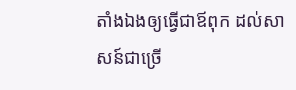តាំងឯងឲ្យធ្វើជាឪពុក ដល់សាសន៍ជាច្រើ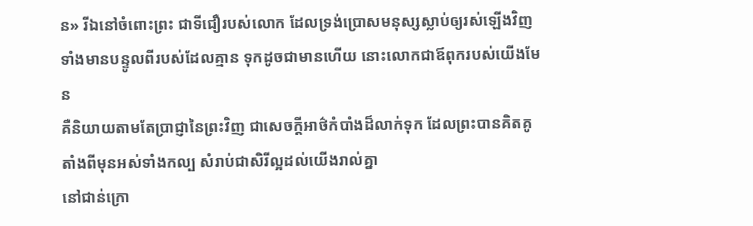ន» រីឯនៅចំពោះព្រះ ជាទីជឿរបស់លោក ដែលទ្រង់ប្រោសមនុស្សស្លាប់ឲ្យរស់ឡើងវិញ ទាំងមានបន្ទូលពីរបស់ដែលគ្មាន ទុកដូចជាមានហើយ នោះលោកជាឪពុករបស់យើងមែន
គឺនិយាយតាមតែប្រាជ្ញានៃព្រះវិញ ជាសេចក្ដីអាថ៌កំបាំងដ៏លាក់ទុក ដែលព្រះបានគិតគូ តាំងពីមុនអស់ទាំងកល្ប សំរាប់ជាសិរីល្អដល់យើងរាល់គ្នា
នៅជាន់ក្រោ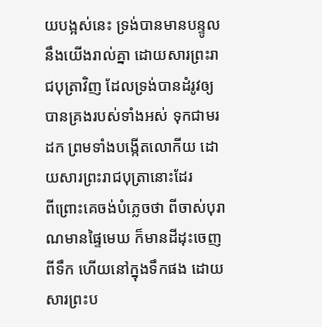យបង្អស់នេះ ទ្រង់បានមានបន្ទូលនឹងយើងរាល់គ្នា ដោយសារព្រះរាជបុត្រាវិញ ដែលទ្រង់បានដំរូវឲ្យបានគ្រងរបស់ទាំងអស់ ទុកជាមរដក ព្រមទាំងបង្កើតលោកីយ ដោយសារព្រះរាជបុត្រានោះដែរ
ពីព្រោះគេចង់បំភ្លេចថា ពីចាស់បុរាណមានផ្ទៃមេឃ ក៏មានដីដុះចេញពីទឹក ហើយនៅក្នុងទឹកផង ដោយសារព្រះប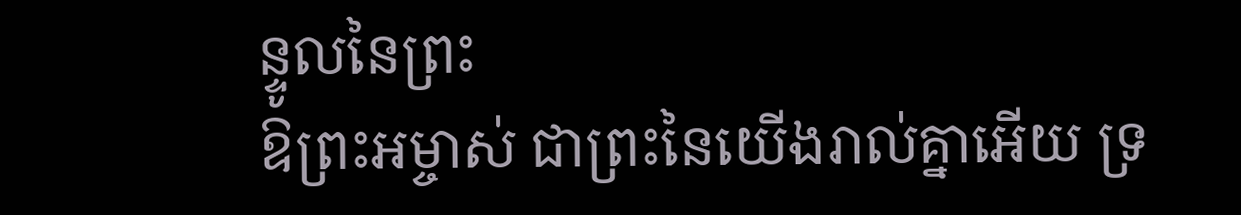ន្ទូលនៃព្រះ
ឱព្រះអម្ចាស់ ជាព្រះនៃយើងរាល់គ្នាអើយ ទ្រ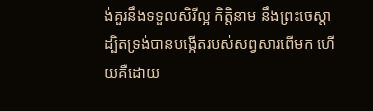ង់គួរនឹងទទួលសិរីល្អ កិត្តិនាម នឹងព្រះចេស្តា ដ្បិតទ្រង់បានបង្កើតរបស់សព្វសារពើមក ហើយគឺដោយ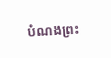បំណងព្រះ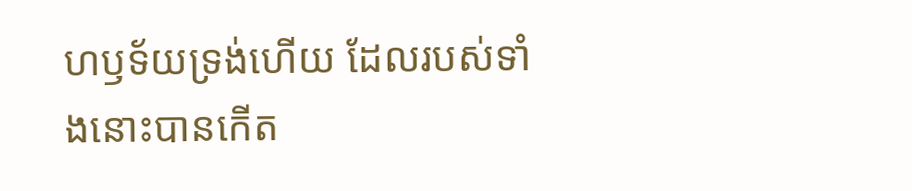ហឫទ័យទ្រង់ហើយ ដែលរបស់ទាំងនោះបានកើត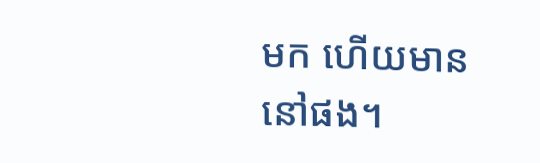មក ហើយមាននៅផង។